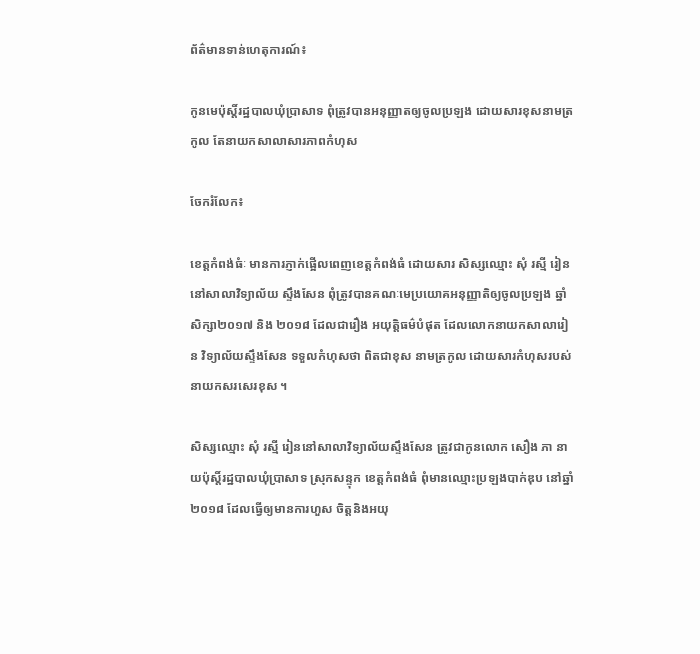ព័ត៌មានទាន់ហេតុការណ៍៖

កូនមេប៉ុស្តិ៍រដ្ឋបាលឃុំប្រាសាទ ពុំត្រូវបានអនុញ្ញាតឲ្យចូលប្រឡង ដោយសារខុសនាមត្រកូល តែនាយកសាលាសារភាពកំហុស

ចែករំលែក៖

ខេត្តកំពង់ធំៈ មានការភ្ញាក់ផ្អើលពេញខេត្តកំពង់ធំ ដោយសារ សិស្សឈ្មោះ សុំ រស្មី រៀននៅសាលាវិទ្យាល័យ ស្ទឹងសែន ពុំត្រូវបានគណៈមេប្រយោគអនុញ្ញាតិឲ្យចូលប្រឡង ឆ្នាំសិក្សា២០១៧ និង ២០១៨ ដែលជារឿង អយុត្តិធម៌បំផុត ដែលលោកនាយកសាលារៀន វិទ្យាល័យស្ទឹងសែន ទទួលកំហុសថា ពិតជាខុស នាមត្រកូល ដោយសារកំហុសរបស់នាយកសរសេរខុស ។

សិស្សឈ្មោះ សុំ រស្មី រៀននៅសាលាវិទ្យាល័យស្ទឹងសែន ត្រូវជាកូនលោក សឿង ភា នាយប៉ុស្តិ៍រដ្ឋបាលឃុំប្រាសាទ ស្រុកសន្ទុក ខេត្តកំពង់ធំ ពុំមានឈ្មោះប្រឡងបាក់ឌុប នៅឆ្នាំ ២០១៨ ដែលធ្វើឲ្យមានការហួស ចិត្តនិងអយុ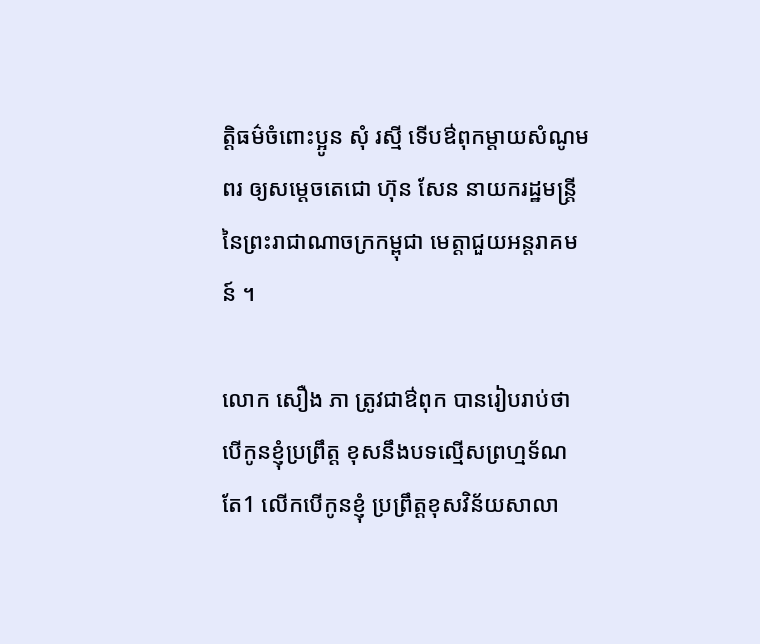ត្តិធម៌ចំពោះប្អូន សុំ រស្មី ទើបឳពុកម្តាយសំណូមពរ ឲ្យសម្តេចតេជោ ហ៊ុន សែន នាយករដ្ឋមន្រ្តី នៃព្រះរាជាណាចក្រកម្ពុជា មេត្តាជួយអន្តរាគមន៍ ។

លោក សឿង ភា ត្រូវជាឳពុក បានរៀបរាប់ថា បើកូនខ្ញុំប្រព្រឹត្ត ខុសនឹងបទល្មើសព្រហ្មទ័ណ តែ1 លើកបើកូនខ្ញុំ ប្រព្រឹត្តខុសវិន័យសាលា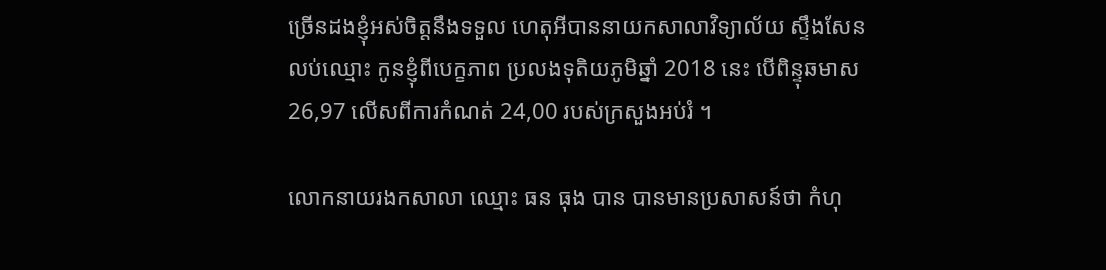ច្រើនដងខ្ញុំអស់ចិត្តនឹងទទួល ហេតុអីបាននាយកសាលាវិទ្យាល័យ ស្ទឹងសែន លប់ឈ្មោះ កូនខ្ញុំពីបេក្ខភាព ប្រលងទុតិយភូមិឆ្នាំ 2018 នេះ បើពិន្ទុឆមាស 26,97 លើសពីការកំណត់ 24,00 របស់ក្រសួងអប់រំ ។

លោកនាយរងកសាលា ឈ្មោះ ធន ធុង បាន បានមានប្រសាសន៍ថា កំហុ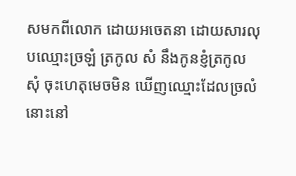សមកពីលោក ដោយអចេតនា ដោយសារលុបឈ្មោះច្រឡំ ត្រកូល សំ នឹងកូនខ្ញំត្រកូល សុំ ចុះហេតុមេចមិន ឃើញឈ្មោះដែលច្រលំនោះនៅ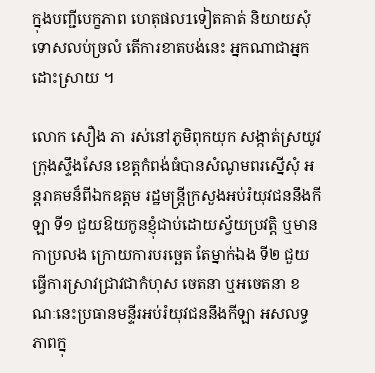ក្នុងបញ្ជីបេក្ខភាព ហេតុផល1ទៀតគាត់ និយាយសុំទោសលប់ច្រលំ តើការខាតបង់នេះ អ្នកណាជាអ្នកដោះស្រាយ ។

លោក សឿង ភា រស់នៅភូមិពុកយុក សង្កាត់ស្រយូវ ក្រុងស្ទឹងសែន ខេត្តកំពង់ធំបានសំណូមពរស្នើសុំ អន្តរាគមន៏ពីឯកឧត្តម រដ្ឋមន្ត្រីក្រសួងអប់រំយុវជននឹងកីឡា ទី១ ជួយឱយកូនខ្ញុំជាប់ដោយស្វ័យប្រវត្តិ ឬមានកាប្រលង ក្រោយការបរច្ឆេត តែម្នាក់ឯង ទី២ ជួយធ្វើការស្រាវជ្រាវជាកំហុស ចេតនា ឬអចេតនា ខណៈនេះប្រធានមន្ទីរអប់រំយុវជននឹងកីឡា អសលទ្ធភាពក្នុ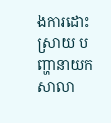ងការដោះស្រាយ បញ្ហានាយកសាលា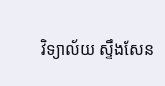វិទ្យាល័យ ស្ទឹងសែន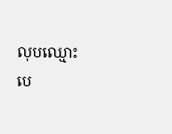លុបឈ្មោះ បេ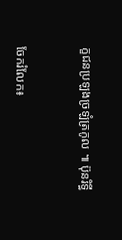ក្ខជនប្រឡងច្រឡំត្រកូល ៕ ប៊ុនរិទ្ធី


ចែករំលែក៖